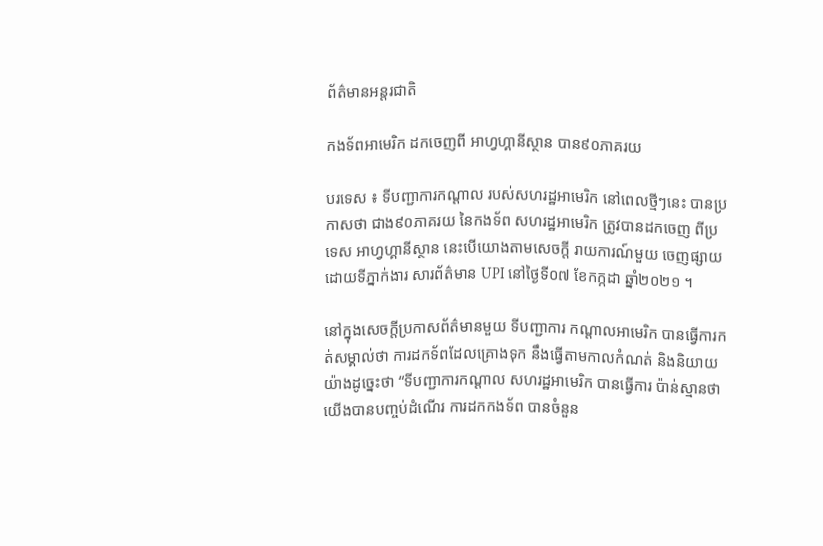ព័ត៌មានអន្តរជាតិ

កងទ័ពអាមេរិក ដកចេញពី អាហ្វហ្គានីស្ថាន បាន៩០ភាគរយ

បរទេស ៖ ទីបញ្ជាការកណ្ដាល របស់សហរដ្ឋអាមេរិក នៅពេលថ្មីៗនេះ បានប្រកាសថា ជាង៩០ភាគរយ នៃកងទ័ព សហរដ្ឋអាមេរិក ត្រូវបានដកចេញ ពីប្រទេស អាហ្វហ្គានីស្ថាន នេះបើយោងតាមសេចក្តី រាយការណ៍មួយ ចេញផ្សាយដោយទីភ្នាក់ងារ សារព័ត៌មាន UPI នៅថ្ងៃទី០៧ ខែកក្កដា ឆ្នាំ២០២១ ។

នៅក្នុងសេចក្តីប្រកាសព័ត៌មានមួយ ទីបញ្ជាការ កណ្ដាលអាមេរិក បានធ្វើការកត់សម្គាល់ថា ការដកទ័ពដែលគ្រោងទុក នឹងធ្វើតាមកាលកំណត់ និងនិយាយយ៉ាងដូច្នេះថា “ទីបញ្ជាការកណ្ដាល សហរដ្ឋអាមេរិក បានធ្វើការ ប៉ាន់ស្មានថា យើងបានបញ្ចប់ដំណើរ ការដកកងទ័ព បានចំនួន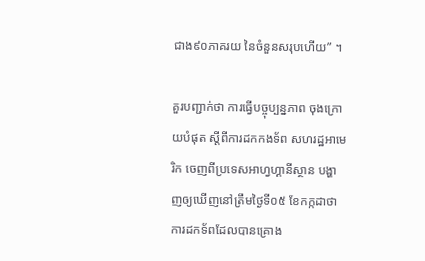ជាង៩០ភាគរយ នៃចំនួនសរុបហើយ” ។

គួរបញ្ជាក់ថា ការធ្វើបច្ចុប្បន្នភាព ចុងក្រោយបំផុត ស្តីពីការដកកងទ័ព សហរដ្ឋអាមេរិក ចេញពីប្រទេសអាហ្វហ្គានីស្ថាន បង្ហាញឲ្យឃើញនៅត្រឹមថ្ងៃទី០៥ ខែកក្កដាថា ការដកទ័ពដែលបានគ្រោង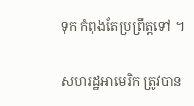ទុក កំពុងតែប្រព្រឹត្តទៅ ។

សហរដ្ឋអាមេរិក ត្រូវបាន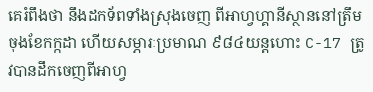គេរំពឹងថា នឹងដកទ័ពទាំងស្រុងចេញ ពីអាហ្វហ្គានីស្ថាននៅត្រឹមចុងខែកក្កដា ហើយសម្ភារៈប្រមាណ ៩៨៤យន្តហោះ C-17 ត្រូវបានដឹកចេញពីអាហ្វ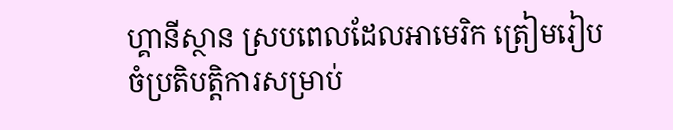ហ្គានីស្ថាន ស្របពេលដែលអាមេរិក ត្រៀមរៀបចំប្រតិបត្តិការសម្រាប់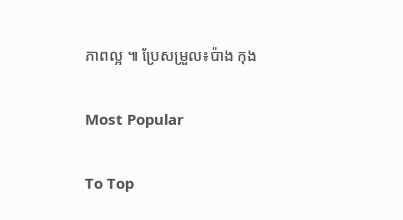ភាពល្អ ៕ ប្រែសម្រួល៖ប៉ាង កុង

Most Popular

To Top